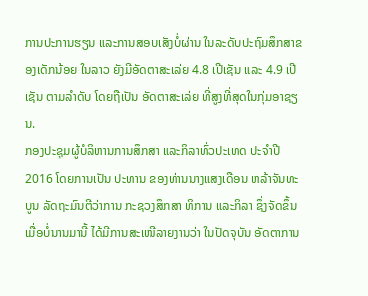ການປະການຮຽນ ແລະການສອບເສັງບໍ່ຜ່ານ ໃນລະດັບປະຖົມສຶກສາຂອງເດັກນ້ອຍ ໃນລາວ ຍັງມີອັດຕາສະເລ່ຍ 4.8 ເປີເຊັນ ແລະ 4.9 ເປີເຊັນ ຕາມລຳດັບ ໂດຍຖືເປັນ ອັດຕາສະເລ່ຍ ທີ່ສູງທີ່ສຸດໃນກຸ່ມອາຊຽນ.
ກອງປະຊຸມຜູ້ບໍລິຫານການສຶກສາ ແລະກິລາທົ່ວປະເທດ ປະຈຳປີ 2016 ໂດຍການເປັນ ປະທານ ຂອງທ່ານນາງແສງເດືອນ ຫລ້າຈັນທະບູນ ລັດຖະມົນຕີວ່າການ ກະຊວງສຶກສາ ທິການ ແລະກິລາ ຊຶ່ງຈັດຂຶ້ນເມື່ອບໍ່ນານມານີ້ ໄດ້ມີການສະເໜີລາຍງານວ່າ ໃນປັດຈຸບັນ ອັດຕາການ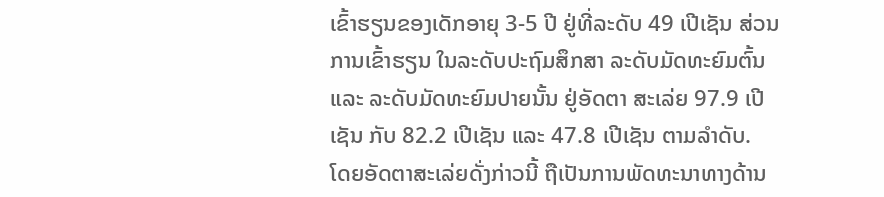ເຂົ້າຮຽນຂອງເດັກອາຍຸ 3-5 ປີ ຢູ່ທີ່ລະດັບ 49 ເປີເຊັນ ສ່ວນການເຂົ້າຮຽນ ໃນລະດັບປະຖົມສຶກສາ ລະດັບມັດທະຍົມຕົ້ນ ແລະ ລະດັບມັດທະຍົມປາຍນັ້ນ ຢູ່ອັດຕາ ສະເລ່ຍ 97.9 ເປີເຊັນ ກັບ 82.2 ເປີເຊັນ ແລະ 47.8 ເປີເຊັນ ຕາມລຳດັບ.
ໂດຍອັດຕາສະເລ່ຍດັ່ງກ່າວນີ້ ຖືເປັນການພັດທະນາທາງດ້ານ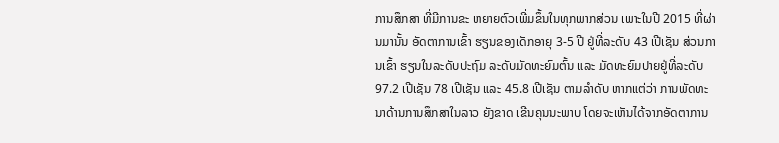ການສຶກສາ ທີ່ມີການຂະ ຫຍາຍຕົວເພີ່ມຂຶ້ນໃນທຸກພາກສ່ວນ ເພາະໃນປີ 2015 ທີ່ຜ່ານມານັ້ນ ອັດຕາການເຂົ້າ ຮຽນຂອງເດັກອາຍຸ 3-5 ປີ ຢູ່ທີ່ລະດັບ 43 ເປີເຊັນ ສ່ວນການເຂົ້າ ຮຽນໃນລະດັບປະຖົມ ລະດັບມັດທະຍົມຕົ້ນ ແລະ ມັດທະຍົມປາຍຢູ່ທີ່ລະດັບ 97.2 ເປີເຊັນ 78 ເປີເຊັນ ແລະ 45.8 ເປີເຊັນ ຕາມລຳດັບ ຫາກແຕ່ວ່າ ການພັດທະນາດ້ານການສຶກສາໃນລາວ ຍັງຂາດ ເຂີນຄຸນນະພາບ ໂດຍຈະເຫັນໄດ້ຈາກອັດຕາການ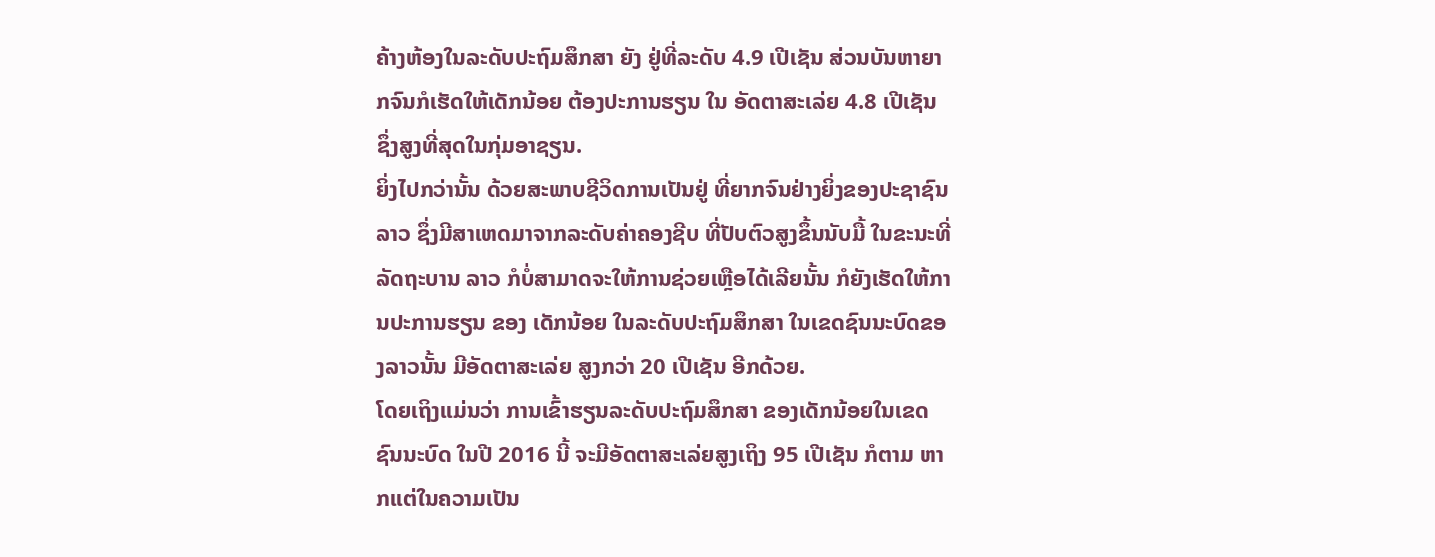ຄ້າງຫ້ອງໃນລະດັບປະຖົມສຶກສາ ຍັງ ຢູ່ທີ່ລະດັບ 4.9 ເປີເຊັນ ສ່ວນບັນຫາຍາກຈົນກໍເຮັດໃຫ້ເດັກນ້ອຍ ຕ້ອງປະການຮຽນ ໃນ ອັດຕາສະເລ່ຍ 4.8 ເປີເຊັນ ຊຶ່ງສູງທີ່ສຸດໃນກຸ່ມອາຊຽນ.
ຍິ່ງໄປກວ່ານັ້ນ ດ້ວຍສະພາບຊີວິດການເປັນຢູ່ ທີ່ຍາກຈົນຢ່າງຍິ່ງຂອງປະຊາຊົນລາວ ຊຶ່ງມີສາເຫດມາຈາກລະດັບຄ່າຄອງຊີບ ທີ່ປັບຕົວສູງຂຶ້ນນັບມື້ ໃນຂະນະທີ່ລັດຖະບານ ລາວ ກໍບໍ່ສາມາດຈະໃຫ້ການຊ່ວຍເຫຼືອໄດ້ເລີຍນັ້ນ ກໍຍັງເຮັດໃຫ້ການປະການຮຽນ ຂອງ ເດັກນ້ອຍ ໃນລະດັບປະຖົມສຶກສາ ໃນເຂດຊົນນະບົດຂອງລາວນັ້ນ ມີອັດຕາສະເລ່ຍ ສູງກວ່າ 20 ເປີເຊັນ ອີກດ້ວຍ.
ໂດຍເຖິງແມ່ນວ່າ ການເຂົ້າຮຽນລະດັບປະຖົມສຶກສາ ຂອງເດັກນ້ອຍໃນເຂດຊົນນະບົດ ໃນປີ 2016 ນີ້ ຈະມີອັດຕາສະເລ່ຍສູງເຖິງ 95 ເປີເຊັນ ກໍຕາມ ຫາກແຕ່ໃນຄວາມເປັນ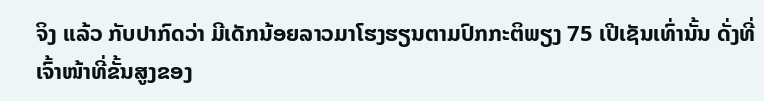ຈິງ ແລ້ວ ກັບປາກົດວ່າ ມີເດັກນ້ອຍລາວມາໂຮງຮຽນຕາມປົກກະຕິພຽງ 75 ເປີເຊັນເທົ່ານັ້ນ ດັ່ງທີ່ເຈົ້າໜ້າທີ່ຂັ້ນສູງຂອງ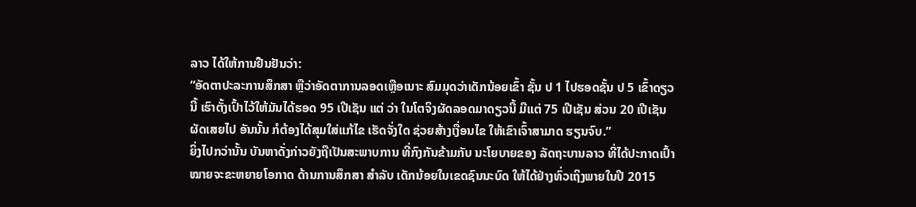ລາວ ໄດ້ໃຫ້ການຢືນຢັນວ່າ:
“ອັດຕາປະລະການສຶກສາ ຫຼືວ່າອັດຕາການລອດເຫຼືອເນາະ ສົມມຸດວ່າເດັກນ້ອຍເຂົ້າ ຊັ້ນ ປ 1 ໄປຮອດຊັ້ນ ປ 5 ເຂົ້າດຽວນີ້ ເຮົາຕັ້ງເປົ້າໄວ້ໃຫ້ມັນໄດ້ຮອດ 95 ເປີເຊັນ ແຕ່ ວ່າ ໃນໂຕຈິງຜັດລອດມາດຽວນີ້ ມີແຕ່ 75 ເປີເຊັນ ສ່ວນ 20 ເປີເຊັນ ຜັດເສຍໄປ ອັນນັ້ນ ກໍຕ້ອງໄດ້ສຸມໃສ່ແກ້ໄຂ ເຮັດຈັ່ງໃດ ຊ່ວຍສ້າງເງື່ອນໄຂ ໃຫ້ເຂົາເຈົ້າສາມາດ ຮຽນຈົບ.”
ຍິ່ງໄປກວ່ານັ້ນ ບັນຫາດັ່ງກ່າວຍັງຖືເປັນສະພາບການ ທີ່ກົງກັນຂ້າມກັບ ນະໂຍບາຍຂອງ ລັດຖະບານລາວ ທີ່ໄດ້ປະກາດເປົ້າໝາຍຈະຂະຫຍາຍໂອກາດ ດ້ານການສຶກສາ ສຳລັບ ເດັກນ້ອຍໃນເຂດຊົນນະບົດ ໃຫ້ໄດ້ຢ່າງທົ່ວເຖິງພາຍໃນປີ 2015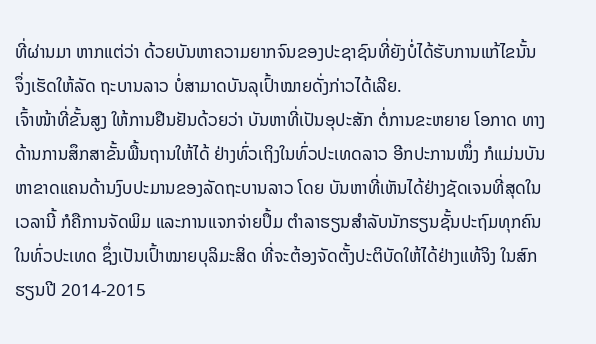ທີ່ຜ່ານມາ ຫາກແຕ່ວ່າ ດ້ວຍບັນຫາຄວາມຍາກຈົນຂອງປະຊາຊົນທີ່ຍັງບໍ່ໄດ້ຮັບການແກ້ໄຂນັ້ນ ຈຶ່ງເຮັດໃຫ້ລັດ ຖະບານລາວ ບໍ່ສາມາດບັນລຸເປົ້າໝາຍດັ່ງກ່າວໄດ້ເລີຍ.
ເຈົ້າໜ້າທີ່ຂັ້ນສູງ ໃຫ້ການຢືນຢັນດ້ວຍວ່າ ບັນຫາທີ່ເປັນອຸປະສັກ ຕໍ່ການຂະຫຍາຍ ໂອກາດ ທາງດ້ານການສຶກສາຂັ້ນພື້ນຖານໃຫ້ໄດ້ ຢ່າງທົ່ວເຖິງໃນທົ່ວປະເທດລາວ ອີກປະການໜຶ່ງ ກໍແມ່ນບັນຫາຂາດແຄນດ້ານງົບປະມານຂອງລັດຖະບານລາວ ໂດຍ ບັນຫາທີ່ເຫັນໄດ້ຢ່າງຊັດເຈນທີ່ສຸດໃນເວລານີ້ ກໍຄືການຈັດພິມ ແລະການແຈກຈ່າຍປຶ້ມ ຕຳລາຮຽນສຳລັບນັກຮຽນຊັ້ນປະຖົມທຸກຄົນໃນທົ່ວປະເທດ ຊຶ່ງເປັນເປົ້າໝາຍບຸລິມະສິດ ທີ່ຈະຕ້ອງຈັດຕັ້ງປະຕິບັດໃຫ້ໄດ້ຢ່າງແທ້ຈິງ ໃນສົກຮຽນປີ 2014-2015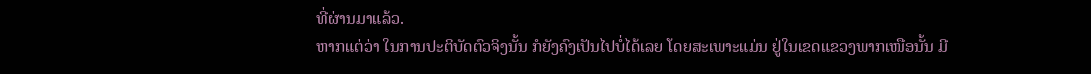ທີ່ຜ່ານມາແລ້ວ.
ຫາກແຕ່ວ່າ ໃນການປະຕິບັດຕົວຈິງນັ້ນ ກໍຍັງຄົງເປັນໄປບໍ່ໄດ້ເລຍ ໂດຍສະເພາະແມ່ນ ຢູ່ໃນເຂດແຂວງພາກເໜືອນັ້ນ ມີ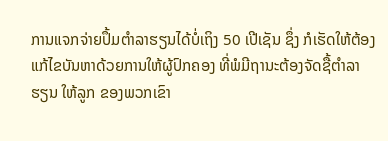ການແຈກຈ່າຍປຶ້ມຕຳລາຮຽນໄດ້ບໍ່ເຖິງ 50 ເປີເຊັນ ຊຶ່ງ ກໍເຮັດໃຫ້ຕ້ອງແກ້ໄຂບັນຫາດ້ວຍການໃຫ້ຜູ້ປົກຄອງ ທີ່ພໍມີຖານະຕ້ອງຈັດຊື້ຕຳລາຮຽນ ໃຫ້ລູກ ຂອງພວກເຂົາ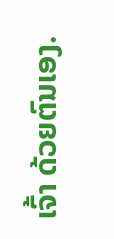ເຈົ້າ ດ້ວຍຕົນເອງ.